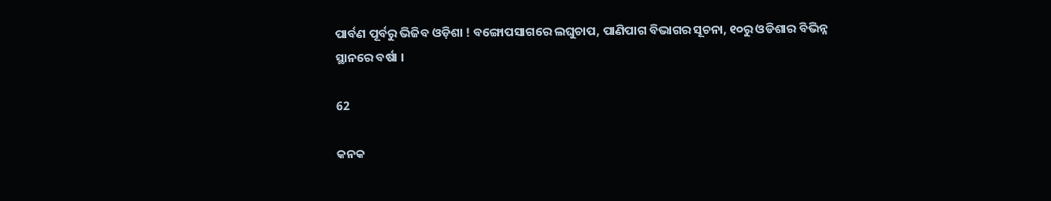ପାର୍ବଣ ପୂର୍ବରୁ ଭିଜିବ ଓଡ଼ିଶା ! ବଙ୍ଗୋପସାଗରେ ଲଘୁଚାପ, ପାଣିପାଗ ବିଭାଗର ସୂଚନା, ୧୦ରୁ ଓଡିଶାର ବିଭିନ୍ନ ସ୍ଥାନରେ ବର୍ଷା ।

62

କନକ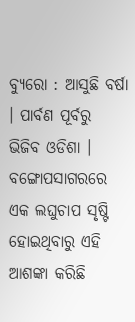ବ୍ୟୁରୋ : ଆସୁଛି ବର୍ଷା । ପାର୍ବଣ ପୂର୍ବରୁ ଭିଜିବ ଓଡିଶା । ବଙ୍ଗୋପସାଗରରେ ଏକ ଲଘୁଚାପ ସୃଷ୍ଟି ହୋଇଥିବାରୁ ଏହି ଆଶଙ୍କା କରିଛି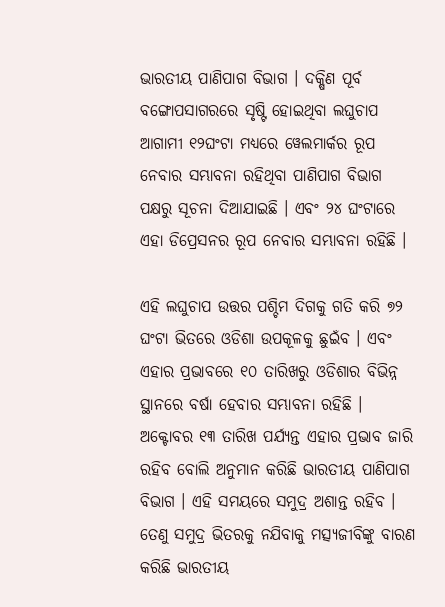ଭାରତୀୟ ପାଣିପାଗ ବିଭାଗ । ଦକ୍ଷିଣ ପୂର୍ବ ବଙ୍ଗୋପସାଗରରେ ସୃଷ୍ଟି ହୋଇଥିବା ଲଘୁଚାପ ଆଗାମୀ ୧୨ଘଂଟା ମଧ୍ୟରେ ୱେଲମାର୍କର ରୂପ ନେବାର ସମ୍ଭାବନା ରହିଥିବା ପାଣିପାଗ ବିଭାଗ ପକ୍ଷରୁ ସୂଚନା ଦିଆଯାଇଛି । ଏବଂ ୨୪ ଘଂଟାରେ ଏହା ଡିପ୍ରେସନର ରୂପ ନେବାର ସମ୍ଭାବନା ରହିଛି ।

ଏହି ଲଘୁଚାପ ଉତ୍ତର ପଶ୍ଚିମ ଦିଗକୁ ଗତି କରି ୭୨ ଘଂଟା ଭିତରେ ଓଡିଶା ଉପକୂଳକୁ ଛୁଇଁବ । ଏବଂ ଏହାର ପ୍ରଭାବରେ ୧୦ ତାରିଖରୁ ଓଡିଶାର ବିଭିନ୍ନ ସ୍ଥାନରେ ବର୍ଷା ହେବାର ସମ୍ଭାବନା ରହିଛି । ଅକ୍ଟୋବର ୧୩ ତାରିଖ ପର୍ଯ୍ୟନ୍ତ ଏହାର ପ୍ରଭାବ ଜାରି ରହିବ ବୋଲି ଅନୁମାନ କରିଛି ଭାରତୀୟ ପାଣିପାଗ ବିଭାଗ । ଏହି ସମୟରେ ସମୁଦ୍ର ଅଶାନ୍ତ ରହିବ । ତେଣୁ ସମୁଦ୍ର ଭିତରକୁ ନଯିବାକୁ ମତ୍ସ୍ୟଜୀବିଙ୍କୁ ବାରଣ କରିଛି ଭାରତୀୟ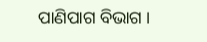ପାଣିପାଗ ବିଭାଗ ।